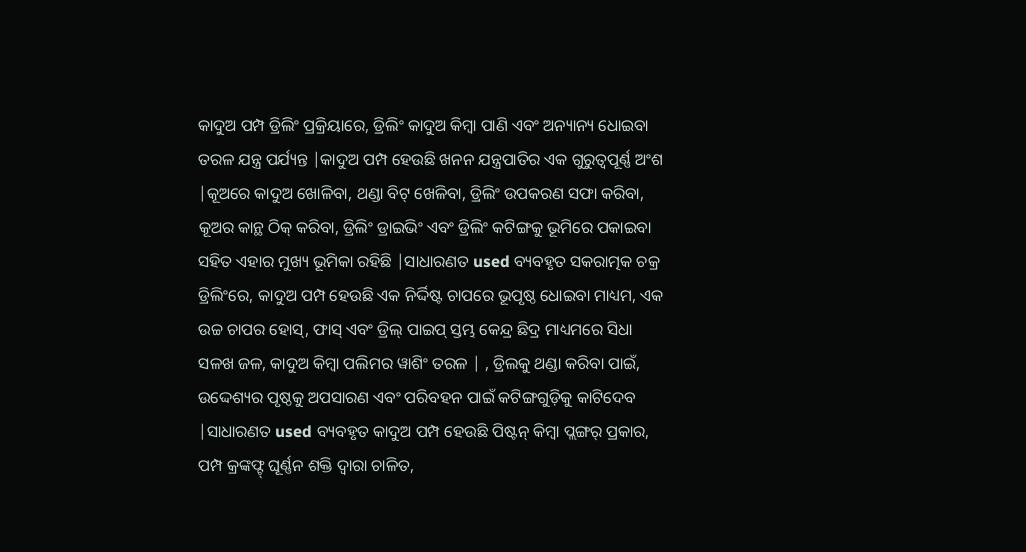କାଦୁଅ ପମ୍ପ ଡ୍ରିଲିଂ ପ୍ରକ୍ରିୟାରେ, ଡ୍ରିଲିଂ କାଦୁଅ କିମ୍ବା ପାଣି ଏବଂ ଅନ୍ୟାନ୍ୟ ଧୋଇବା ତରଳ ଯନ୍ତ୍ର ପର୍ଯ୍ୟନ୍ତ |କାଦୁଅ ପମ୍ପ ହେଉଛି ଖନନ ଯନ୍ତ୍ରପାତିର ଏକ ଗୁରୁତ୍ୱପୂର୍ଣ୍ଣ ଅଂଶ |କୂଅରେ କାଦୁଅ ଖୋଳିବା, ଥଣ୍ଡା ବିଟ୍ ଖେଳିବା, ଡ୍ରିଲିଂ ଉପକରଣ ସଫା କରିବା, କୂଅର କାନ୍ଥ ଠିକ୍ କରିବା, ଡ୍ରିଲିଂ ଡ୍ରାଇଭିଂ ଏବଂ ଡ୍ରିଲିଂ କଟିଙ୍ଗକୁ ଭୂମିରେ ପକାଇବା ସହିତ ଏହାର ମୁଖ୍ୟ ଭୂମିକା ରହିଛି |ସାଧାରଣତ used ବ୍ୟବହୃତ ସକରାତ୍ମକ ଚକ୍ର ଡ୍ରିଲିଂରେ, କାଦୁଅ ପମ୍ପ ହେଉଛି ଏକ ନିର୍ଦ୍ଦିଷ୍ଟ ଚାପରେ ଭୂପୃଷ୍ଠ ଧୋଇବା ମାଧ୍ୟମ, ଏକ ଉଚ୍ଚ ଚାପର ହୋସ୍, ଫାସ୍ ଏବଂ ଡ୍ରିଲ୍ ପାଇପ୍ ସ୍ତମ୍ଭ କେନ୍ଦ୍ର ଛିଦ୍ର ମାଧ୍ୟମରେ ସିଧା ସଳଖ ଜଳ, କାଦୁଅ କିମ୍ବା ପଲିମର ୱାଶିଂ ତରଳ | , ଡ୍ରିଲକୁ ଥଣ୍ଡା କରିବା ପାଇଁ, ଉଦ୍ଦେଶ୍ୟର ପୃଷ୍ଠକୁ ଅପସାରଣ ଏବଂ ପରିବହନ ପାଇଁ କଟିଙ୍ଗଗୁଡ଼ିକୁ କାଟିଦେବ |ସାଧାରଣତ used ବ୍ୟବହୃତ କାଦୁଅ ପମ୍ପ ହେଉଛି ପିଷ୍ଟନ୍ କିମ୍ବା ପ୍ଲଙ୍ଗର୍ ପ୍ରକାର, ପମ୍ପ କ୍ରଙ୍କଫ୍ଟ୍ ଘୂର୍ଣ୍ଣନ ଶକ୍ତି ଦ୍ୱାରା ଚାଳିତ,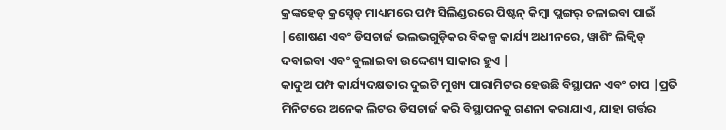କ୍ରଙ୍କହେଡ୍ କ୍ରସ୍ହେଡ୍ ମାଧ୍ୟମରେ ପମ୍ପ ସିଲିଣ୍ଡରରେ ପିଷ୍ଟନ୍ କିମ୍ବା ପ୍ଲଙ୍ଗର୍ ଚଳାଇବା ପାଇଁ |ଶୋଷଣ ଏବଂ ଡିସଚାର୍ଜ ଭଲଭଗୁଡ଼ିକର ବିକଳ୍ପ କାର୍ଯ୍ୟ ଅଧୀନରେ, ୱାଶିଂ ଲିକ୍ୱିଡ୍ ଦବାଇବା ଏବଂ ବୁଲାଇବା ଉଦ୍ଦେଶ୍ୟ ସାକାର ହୁଏ |
କାଦୁଅ ପମ୍ପ କାର୍ଯ୍ୟଦକ୍ଷତାର ଦୁଇଟି ମୁଖ୍ୟ ପାରାମିଟର ହେଉଛି ବିସ୍ଥାପନ ଏବଂ ଚାପ |ପ୍ରତି ମିନିଟରେ ଅନେକ ଲିଟର ଡିସଚାର୍ଜ କରି ବିସ୍ଥାପନକୁ ଗଣନା କରାଯାଏ, ଯାହା ଗର୍ତ୍ତର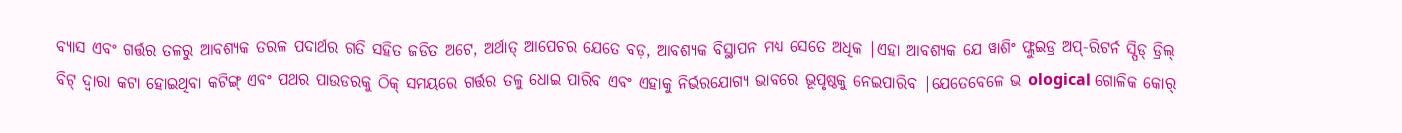ବ୍ୟାସ ଏବଂ ଗର୍ତ୍ତର ତଳରୁ ଆବଶ୍ୟକ ତରଳ ପଦାର୍ଥର ଗତି ସହିତ ଜଡିତ ଅଟେ, ଅର୍ଥାତ୍ ଆପେଚର ଯେତେ ବଡ଼, ଆବଶ୍ୟକ ବିସ୍ଥାପନ ମଧ୍ୟ ସେତେ ଅଧିକ |ଏହା ଆବଶ୍ୟକ ଯେ ୱାଶିଂ ଫ୍ଲୁଇଡ୍ର ଅପ୍-ରିଟର୍ନ ସ୍ପିଡ୍ ଡ୍ରିଲ୍ ବିଟ୍ ଦ୍ୱାରା କଟା ହୋଇଥିବା କଟିଙ୍ଗ୍ ଏବଂ ପଥର ପାଉଡରକୁ ଠିକ୍ ସମୟରେ ଗର୍ତ୍ତର ତଳୁ ଧୋଇ ପାରିବ ଏବଂ ଏହାକୁ ନିର୍ଭରଯୋଗ୍ୟ ଭାବରେ ଭୂପୃଷ୍ଠକୁ ନେଇପାରିବ |ଯେତେବେଳେ ଭ ological ଗୋଳିକ କୋର୍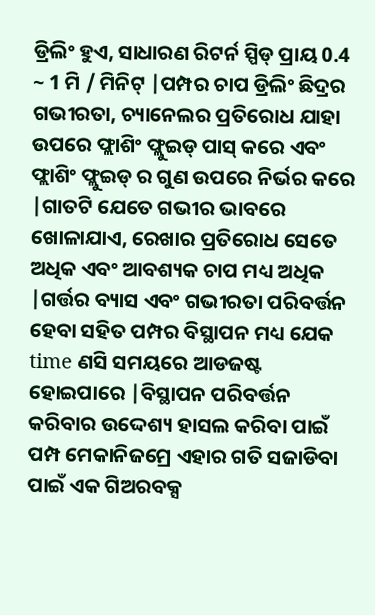ଡ୍ରିଲିଂ ହୁଏ, ସାଧାରଣ ରିଟର୍ନ ସ୍ପିଡ୍ ପ୍ରାୟ 0.4 ~ 1 ମି / ମିନିଟ୍ |ପମ୍ପର ଚାପ ଡ୍ରିଲିଂ ଛିଦ୍ରର ଗଭୀରତା, ଚ୍ୟାନେଲର ପ୍ରତିରୋଧ ଯାହା ଉପରେ ଫ୍ଲାଶିଂ ଫ୍ଲୁଇଡ୍ ପାସ୍ କରେ ଏବଂ ଫ୍ଲାଶିଂ ଫ୍ଲୁଇଡ୍ ର ଗୁଣ ଉପରେ ନିର୍ଭର କରେ |ଗାତଟି ଯେତେ ଗଭୀର ଭାବରେ ଖୋଳାଯାଏ, ରେଖାର ପ୍ରତିରୋଧ ସେତେ ଅଧିକ ଏବଂ ଆବଶ୍ୟକ ଚାପ ମଧ୍ୟ ଅଧିକ |ଗର୍ତ୍ତର ବ୍ୟାସ ଏବଂ ଗଭୀରତା ପରିବର୍ତ୍ତନ ହେବା ସହିତ ପମ୍ପର ବିସ୍ଥାପନ ମଧ୍ୟ ଯେକ time ଣସି ସମୟରେ ଆଡଜଷ୍ଟ ହୋଇପାରେ |ବିସ୍ଥାପନ ପରିବର୍ତ୍ତନ କରିବାର ଉଦ୍ଦେଶ୍ୟ ହାସଲ କରିବା ପାଇଁ ପମ୍ପ ମେକାନିଜମ୍ରେ ଏହାର ଗତି ସଜାଡିବା ପାଇଁ ଏକ ଗିଅରବକ୍ସ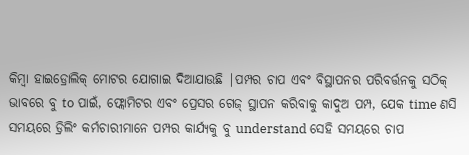କିମ୍ବା ହାଇଡ୍ରୋଲିକ୍ ମୋଟର ଯୋଗାଇ ଦିଆଯାଉଛି |ପମ୍ପର ଚାପ ଏବଂ ବିସ୍ଥାପନର ପରିବର୍ତ୍ତନକୁ ସଠିକ୍ ଭାବରେ ବୁ to ପାଇଁ, ଫ୍ଲୋମିଟର ଏବଂ ପ୍ରେସର ଗେଜ୍ ସ୍ଥାପନ କରିବାକୁ କାଦୁଅ ପମ୍ପ, ଯେକ time ଣସି ସମୟରେ ଡ୍ରିଲିଂ କର୍ମଚାରୀମାନେ ପମ୍ପର କାର୍ଯ୍ୟକୁ ବୁ understand ସେହି ସମୟରେ ଚାପ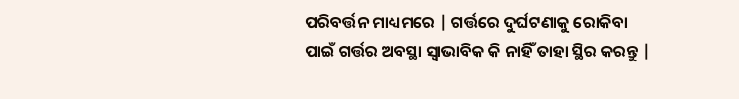ପରିବର୍ତ୍ତନ ମାଧ୍ୟମରେ | ଗର୍ତ୍ତରେ ଦୁର୍ଘଟଣାକୁ ରୋକିବା ପାଇଁ ଗର୍ତ୍ତର ଅବସ୍ଥା ସ୍ୱାଭାବିକ କି ନାହିଁ ତାହା ସ୍ଥିର କରନ୍ତୁ |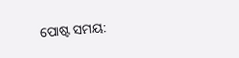ପୋଷ୍ଟ ସମୟ: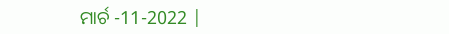ମାର୍ଚ -11-2022 |